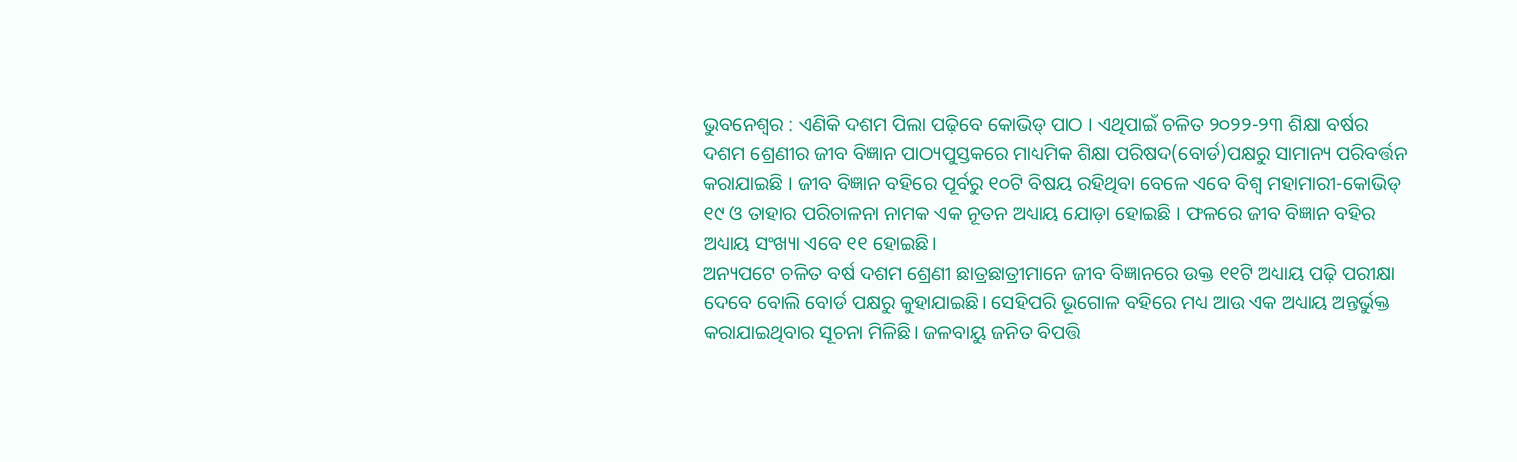ଭୁବନେଶ୍ବର : ଏଣିକି ଦଶମ ପିଲା ପଢ଼ିବେ କୋଭିଡ୍ ପାଠ । ଏଥିପାଇଁ ଚଳିତ ୨୦୨୨-୨୩ ଶିକ୍ଷା ବର୍ଷର ଦଶମ ଶ୍ରେଣୀର ଜୀବ ବିଜ୍ଞାନ ପାଠ୍ୟପୁସ୍ତକରେ ମାଧ୍ୟମିକ ଶିକ୍ଷା ପରିଷଦ(ବୋର୍ଡ)ପକ୍ଷରୁ ସାମାନ୍ୟ ପରିବର୍ତ୍ତନ କରାଯାଇଛି । ଜୀବ ବିଜ୍ଞାନ ବହିରେ ପୂର୍ବରୁ ୧୦ଟି ବିଷୟ ରହିଥିବା ବେଳେ ଏବେ ବିଶ୍ୱ ମହାମାରୀ-କୋଭିଡ୍ ୧୯ ଓ ତାହାର ପରିଚାଳନା ନାମକ ଏକ ନୂତନ ଅଧ୍ୟାୟ ଯୋଡ଼ା ହୋଇଛି । ଫଳରେ ଜୀବ ବିଜ୍ଞାନ ବହିର ଅଧ୍ୟାୟ ସଂଖ୍ୟା ଏବେ ୧୧ ହୋଇଛି।
ଅନ୍ୟପଟେ ଚଳିତ ବର୍ଷ ଦଶମ ଶ୍ରେଣୀ ଛାତ୍ରଛାତ୍ରୀମାନେ ଜୀବ ବିଜ୍ଞାନରେ ଉକ୍ତ ୧୧ଟି ଅଧ୍ୟାୟ ପଢ଼ି ପରୀକ୍ଷା ଦେବେ ବୋଲି ବୋର୍ଡ ପକ୍ଷରୁ କୁହାଯାଇଛି। ସେହିପରି ଭୂଗୋଳ ବହିରେ ମଧ୍ୟ ଆଉ ଏକ ଅଧ୍ୟାୟ ଅନ୍ତର୍ଭୁକ୍ତ କରାଯାଇଥିବାର ସୂଚନା ମିଳିଛି। ଜଳବାୟୁ ଜନିତ ବିପତ୍ତି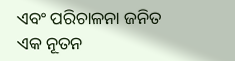ଏବଂ ପରିଚାଳନା ଜନିତ ଏକ ନୂତନ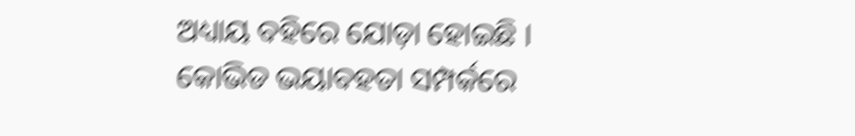ଅଧ୍ୟାୟ ବହିରେ ଯୋଡ଼ା ହୋଇଛି ।
କୋଭିଡ ଭୟାବହତା ସମ୍ପର୍କରେ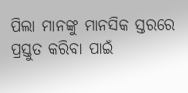ପିଲା ମାନଙ୍କୁ ମାନସିକ ସ୍ତରରେ ପ୍ରସ୍ତୁତ କରିବା ପାଇଁ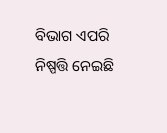ବିଭାଗ ଏପରି ନିଷ୍ପତ୍ତି ନେଇଛି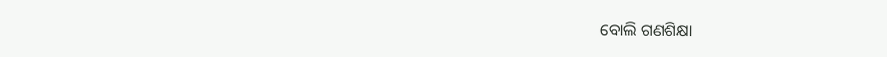ବୋଲି ଗଣଶିକ୍ଷା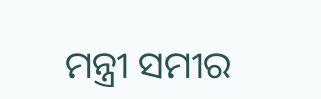ମନ୍ତ୍ରୀ ସମୀର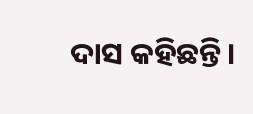ଦାସ କହିଛନ୍ତି।